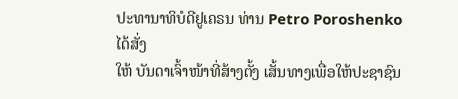ປະທານາທິບໍດີຢູເຄຣນ ທ່ານ Petro Poroshenko ໄດ້ສັ່ງ
ໃຫ້ ບັນດາເຈົ້າໜ້າທີ່ສ້າງຕັ້ງ ເສັ້ນທາງເພື່ອໃຫ້ປະຊາຊົນ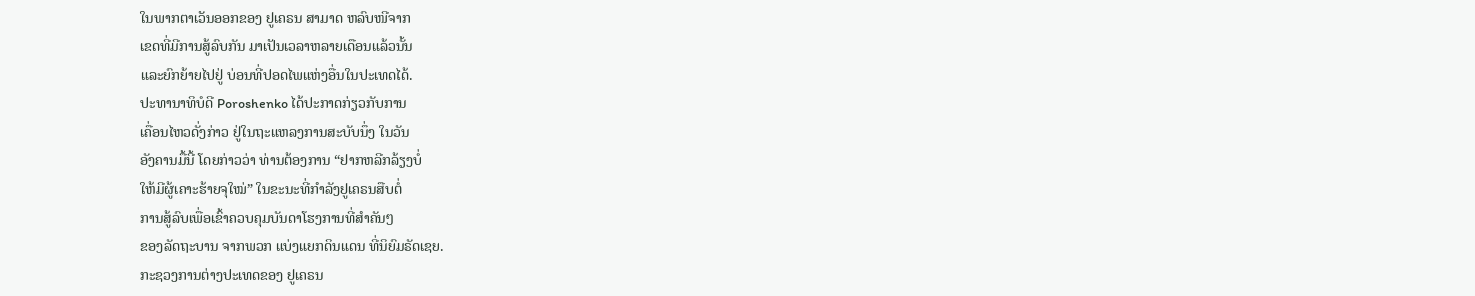ໃນພາກຕາເວັນອອກຂອງ ຢູເຄຣນ ສາມາດ ຫລົບໜີຈາກ
ເຂດທີ່ມີການສູ້ລົບກັນ ມາເປັນເວລາຫລາຍເດືອນແລ້ວນັ້ນ
ແລະຍົກຍ້າຍໄປຢູ່ ບ່ອນທີ່ປອດໄພແຫ່ງອື່ນໃນປະເທດໄດ້.
ປະທານາທິບໍດີ Poroshenko ໄດ້ປະກາດກ່ຽວກັບການ
ເຄື່ອນໄຫວດັ່ງກ່າວ ຢູ່ໃນຖະແຫລງການສະບັບນຶ່ງ ໃນວັນ
ອັງຄານມື້ນີ້ ໂດຍກ່າວວ່າ ທ່ານຕ້ອງການ “ຢາກຫລີກລ້ຽງບໍ່
ໃຫ້ມີຜູ້ເຄາະຮ້າຍຈຸໃໝ່” ໃນຂະນະທີ່ກຳລັງຢູເຄຣນສືບຕໍ່
ການສູ້ລົບເພື່ອເຂົ້າຄວບຄຸມບັນດາໂຮງການທີ່ສຳຄັນໆ
ຂອງລັດຖະບານ ຈາກພວກ ແບ່ງແຍກດິນແດນ ທີ່ນິຍົມຣັດເຊຍ.
ກະຊວງການຕ່າງປະເທດຂອງ ຢູເຄຣນ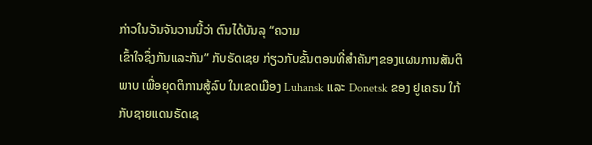ກ່າວໃນວັນຈັນວານນີ້ວ່າ ຕົນໄດ້ບັນລຸ “ຄວາມ
ເຂົ້າໃຈຊຶ່ງກັນແລະກັນ” ກັບຣັດເຊຍ ກ່ຽວກັບຂັ້ນຕອນທີ່ສຳຄັນໆຂອງແຜນການສັນຕິ
ພາບ ເພື່ອຍຸດຕິການສູ້ລົບ ໃນເຂດເມືອງ Luhansk ແລະ Donetsk ຂອງ ຢູເຄຣນ ໃກ້
ກັບຊາຍແດນຣັດເຊ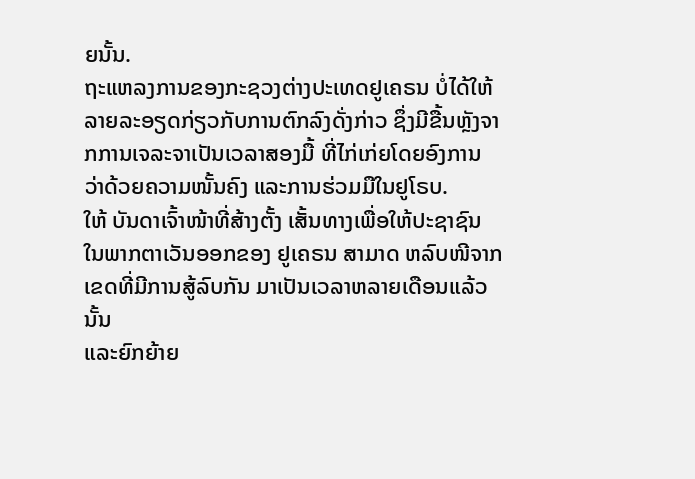ຍນັ້ນ.
ຖະແຫລງການຂອງກະຊວງຕ່າງປະເທດຢູເຄຣນ ບໍ່ໄດ້ໃຫ້ລາຍລະອຽດກ່ຽວກັບການຕົກລົງດັ່ງກ່າວ ຊຶ່ງມີຂື້ນຫຼັງຈາກການເຈລະຈາເປັນເວລາສອງມື້ ທີ່ໄກ່ເກ່ຍໂດຍອົງການ
ວ່າດ້ວຍຄວາມໜັ້ນຄົງ ແລະການຮ່ວມມືໃນຢູໂຣບ.
ໃຫ້ ບັນດາເຈົ້າໜ້າທີ່ສ້າງຕັ້ງ ເສັ້ນທາງເພື່ອໃຫ້ປະຊາຊົນ
ໃນພາກຕາເວັນອອກຂອງ ຢູເຄຣນ ສາມາດ ຫລົບໜີຈາກ
ເຂດທີ່ມີການສູ້ລົບກັນ ມາເປັນເວລາຫລາຍເດືອນແລ້ວນັ້ນ
ແລະຍົກຍ້າຍ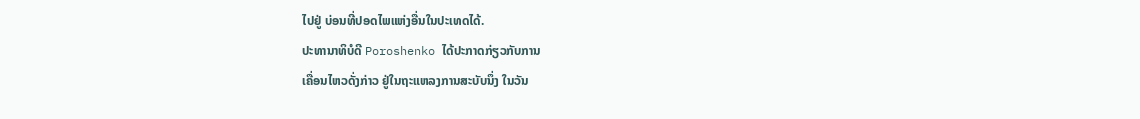ໄປຢູ່ ບ່ອນທີ່ປອດໄພແຫ່ງອື່ນໃນປະເທດໄດ້.
ປະທານາທິບໍດີ Poroshenko ໄດ້ປະກາດກ່ຽວກັບການ
ເຄື່ອນໄຫວດັ່ງກ່າວ ຢູ່ໃນຖະແຫລງການສະບັບນຶ່ງ ໃນວັນ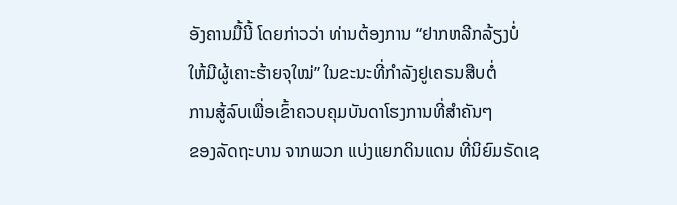ອັງຄານມື້ນີ້ ໂດຍກ່າວວ່າ ທ່ານຕ້ອງການ “ຢາກຫລີກລ້ຽງບໍ່
ໃຫ້ມີຜູ້ເຄາະຮ້າຍຈຸໃໝ່” ໃນຂະນະທີ່ກຳລັງຢູເຄຣນສືບຕໍ່
ການສູ້ລົບເພື່ອເຂົ້າຄວບຄຸມບັນດາໂຮງການທີ່ສຳຄັນໆ
ຂອງລັດຖະບານ ຈາກພວກ ແບ່ງແຍກດິນແດນ ທີ່ນິຍົມຣັດເຊ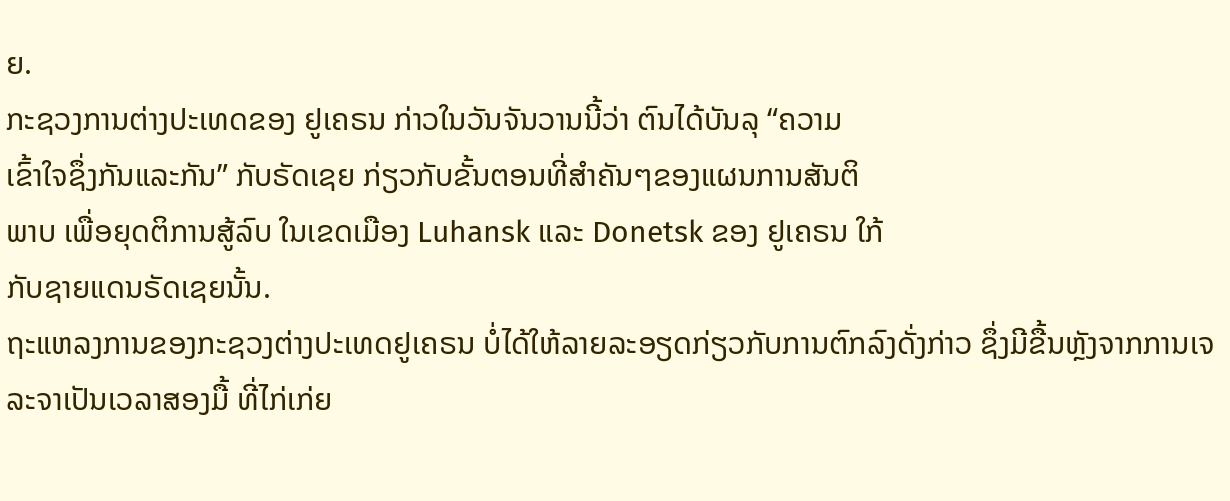ຍ.
ກະຊວງການຕ່າງປະເທດຂອງ ຢູເຄຣນ ກ່າວໃນວັນຈັນວານນີ້ວ່າ ຕົນໄດ້ບັນລຸ “ຄວາມ
ເຂົ້າໃຈຊຶ່ງກັນແລະກັນ” ກັບຣັດເຊຍ ກ່ຽວກັບຂັ້ນຕອນທີ່ສຳຄັນໆຂອງແຜນການສັນຕິ
ພາບ ເພື່ອຍຸດຕິການສູ້ລົບ ໃນເຂດເມືອງ Luhansk ແລະ Donetsk ຂອງ ຢູເຄຣນ ໃກ້
ກັບຊາຍແດນຣັດເຊຍນັ້ນ.
ຖະແຫລງການຂອງກະຊວງຕ່າງປະເທດຢູເຄຣນ ບໍ່ໄດ້ໃຫ້ລາຍລະອຽດກ່ຽວກັບການຕົກລົງດັ່ງກ່າວ ຊຶ່ງມີຂື້ນຫຼັງຈາກການເຈລະຈາເປັນເວລາສອງມື້ ທີ່ໄກ່ເກ່ຍ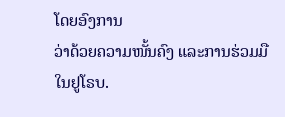ໂດຍອົງການ
ວ່າດ້ວຍຄວາມໜັ້ນຄົງ ແລະການຮ່ວມມືໃນຢູໂຣບ.